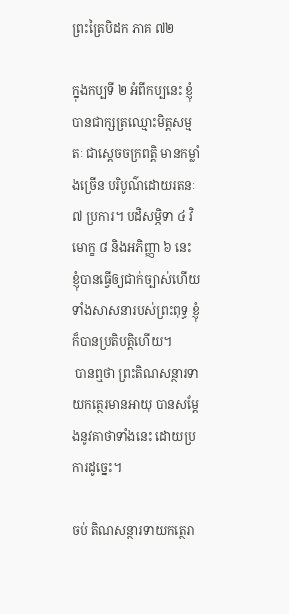ព្រះត្រៃបិដក ភាគ ៧២

ក្នុងកប្បទី ២ អំពីកប្បនេះ ខ្ញុំបានជាក្សត្រឈ្មោះមិត្តសម្មតៈ ជាស្តេចចក្រពត្តិ មានកម្លាំងច្រើន បរិបូណ៌ដោយរតនៈ ៧ ប្រការ។ បដិសម្ភិទា ៤ វិមោក្ខ ៨ និងអភិញ្ញា ៦ នេះ ខ្ញុំបានធ្វើឲ្យជាក់ច្បាស់ហើយ ទាំងសាសនារបស់ព្រះពុទ្ធ ខ្ញុំក៏បានប្រតិបត្តិហើយ។
 បានឮថា ព្រះតិណសន្ថារទាយកត្ថេរមានអាយុ បានសម្តែងនូវគាថាទាំងនេះ ដោយប្រការដូច្នេះ។

ចប់ តិណសន្ថារទាយកត្ថេរា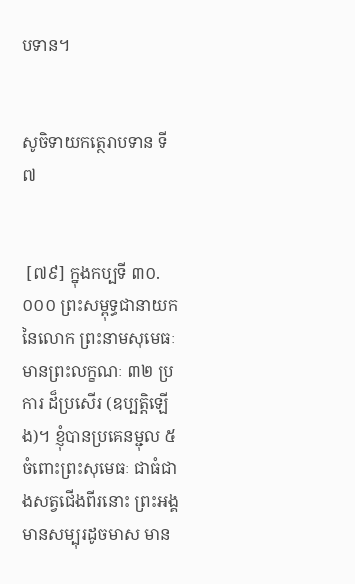បទាន។


សូចិទាយកត្ថេរាបទាន ទី៧


 [៧៩] ក្នុងកប្បទី ៣០.០០០ ព្រះសម្ពុទ្ធជានាយកនៃលោក ព្រះនាមសុមេធៈ មានព្រះលក្ខណៈ ៣២ ប្រការ ដ៏ប្រសើរ (ឧប្បត្តិឡើង)។ ខ្ញុំបានប្រគេនម្ជុល ៥ ចំពោះព្រះសុមេធៈ ជាធំជាងសត្វជើងពីរនោះ ព្រះអង្គមានសម្បុរដូចមាស មាន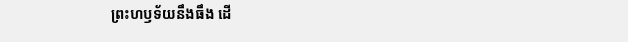ព្រះហឫទ័យនឹងធឹង ដើ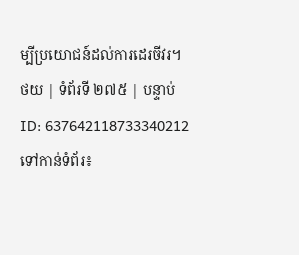ម្បីប្រយោជន៍ដល់ការដេរចីវរ។
ថយ | ទំព័រទី ២៧៥ | បន្ទាប់
ID: 637642118733340212
ទៅកាន់ទំព័រ៖